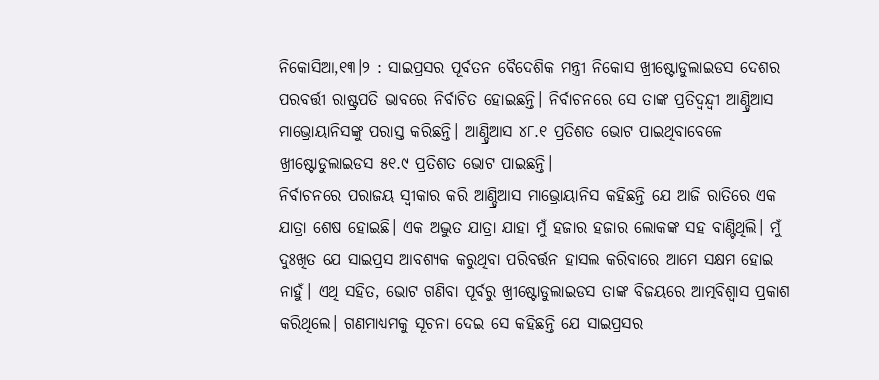ନିକୋସିଆ,୧୩।୨ : ସାଇପ୍ରସର ପୂର୍ବତନ ବୈଦେଶିକ ମନ୍ତ୍ରୀ ନିକୋସ ଖ୍ରୀଷ୍ଟୋଡୁଲାଇଡସ ଦେଶର ପରବର୍ତ୍ତୀ ରାଷ୍ଟ୍ରପତି ଭାବରେ ନିର୍ବାଚିତ ହୋଇଛନ୍ତି। ନିର୍ବାଚନରେ ସେ ତାଙ୍କ ପ୍ରତିଦ୍ୱନ୍ଦ୍ୱୀ ଆଣ୍ଡ୍ରିଆସ ମାଭ୍ରୋୟାନିସଙ୍କୁ ପରାସ୍ତ କରିଛନ୍ତି। ଆଣ୍ଡ୍ରିଆସ ୪୮.୧ ପ୍ରତିଶତ ଭୋଟ ପାଇଥିବାବେଳେ ଖ୍ରୀଷ୍ଟୋଡୁଲାଇଡସ ୫୧.୯ ପ୍ରତିଶତ ଭୋଟ ପାଇଛନ୍ତି।
ନିର୍ବାଚନରେ ପରାଜୟ ସ୍ବୀକାର କରି ଆଣ୍ଡ୍ରିଆସ ମାଭ୍ରୋୟାନିସ କହିଛନ୍ତି ଯେ ଆଜି ରାତିରେ ଏକ ଯାତ୍ରା ଶେଷ ହୋଇଛି। ଏକ ଅଦ୍ଭୁତ ଯାତ୍ରା ଯାହା ମୁଁ ହଜାର ହଜାର ଲୋକଙ୍କ ସହ ବାଣ୍ଟିଥିଲି। ମୁଁ ଦୁଃଖିତ ଯେ ସାଇପ୍ରସ ଆବଶ୍ୟକ କରୁଥିବା ପରିବର୍ତ୍ତନ ହାସଲ କରିବାରେ ଆମେ ସକ୍ଷମ ହୋଇ ନାହୁଁ। ଏଥି ସହିତ, ଭୋଟ ଗଣିବା ପୂର୍ବରୁ ଖ୍ରୀଷ୍ଟୋଡୁଲାଇଡସ ତାଙ୍କ ବିଜୟରେ ଆତ୍ମବିଶ୍ୱାସ ପ୍ରକାଶ କରିଥିଲେ। ଗଣମାଧ୍ୟମକୁ ସୂଚନା ଦେଇ ସେ କହିଛନ୍ତି ଯେ ସାଇପ୍ରସର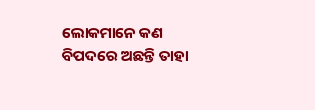ଲୋକମାନେ କଣ ବିପଦରେ ଅଛନ୍ତି ତାହା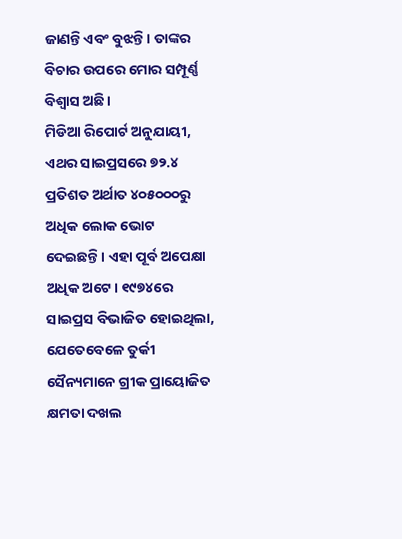ଜାଣନ୍ତି ଏବଂ ବୁଝନ୍ତି। ତାଙ୍କର ବିଚାର ଉପରେ ମୋର ସମ୍ପୂର୍ଣ୍ଣ ବିଶ୍ୱାସ ଅଛି।
ମିଡିଆ ରିପୋର୍ଟ ଅନୁଯାୟୀ, ଏଥର ସାଇପ୍ରସରେ ୭୨.୪ ପ୍ରତିଶତ ଅର୍ଥାତ ୪୦୫୦୦୦ରୁ ଅଧିକ ଲୋକ ଭୋଟ ଦେଇଛନ୍ତି। ଏହା ପୂର୍ବ ଅପେକ୍ଷା ଅଧିକ ଅଟେ। ୧୯୭୪ରେ ସାଇପ୍ରସ ବିଭାଜିତ ହୋଇଥିଲା, ଯେତେବେଳେ ତୁର୍କୀ ସୈନ୍ୟମାନେ ଗ୍ରୀକ ପ୍ରାୟୋଜିତ କ୍ଷମତା ଦଖଲ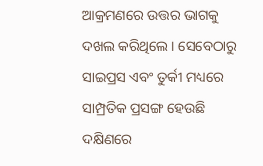ଆକ୍ରମଣରେ ଉତ୍ତର ଭାଗକୁ ଦଖଲ କରିଥିଲେ। ସେବେଠାରୁ ସାଇପ୍ରସ ଏବଂ ତୁର୍କୀ ମଧ୍ୟରେ ସାମ୍ପ୍ରତିକ ପ୍ରସଙ୍ଗ ହେଉଛି ଦକ୍ଷିଣରେ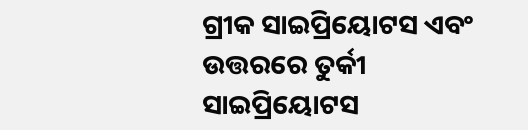ଗ୍ରୀକ ସାଇପ୍ରିୟୋଟସ ଏବଂ ଉତ୍ତରରେ ତୁର୍କୀ ସାଇପ୍ରିୟୋଟସ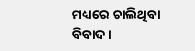ମଧ୍ୟରେ ଚାଲିଥିବା ବିବାଦ।